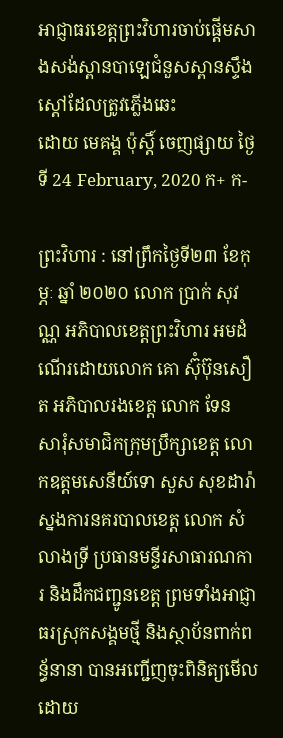អាជ្ញាធរខេត្តព្រះវិហារចាប់ផ្ដើមសាងសង់ស្ពានបាឡេជំនួសស្ពានស្ទឹងស្ដៅដែលត្រូវភ្លើងឆេះ
ដោយ មេគង្គ ប៉ុស្តិ៍ ចេញផ្សាយ ថ្ងៃទី 24 February, 2020 ក+ ក-

ព្រះវិហារ : នៅព្រឹកថ្ងៃទី២៣ ខែកុម្ភៈ ឆ្នាំ ២០២០ លោក ប្រាក់ សុវណ្ណ អភិបាលខេត្តព្រះវិហារ អមដំណើរដោយលោក គោ ស៊ុំប៊ុនសឿត អភិបាលរងខេត្ត លោក ទែន សារុំសមាជិកក្រុមប្រឹក្សាខេត្ត លោកឧត្តមសេនីយ៍ទោ សួស សុខដារ៉ា ស្នងការនគរបាលខេត្ត លោក សំ លាងទ្រី ប្រធានមន្ទីរសាធារណការ និងដឹកជញ្ជូនខេត្ត ព្រមទាំងអាជ្ញាធរស្រុកសង្គមថ្មី និងស្ថាប័នពាក់ពន្ធ័នានា បានអញ្ជើញចុះពិនិត្យមើលដោយ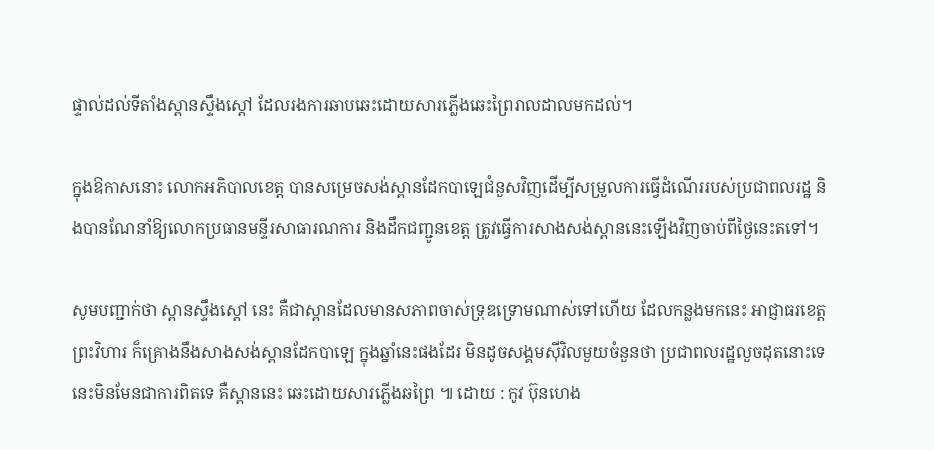ផ្ទាល់ដល់ទីតាំងស្ពានស្ទឹងស្តៅ ដែលរងការឆាបឆេះដោយសារភ្លើងឆេះព្រៃរាលដាលមកដល់។

ក្នុងឱកាសនោះ លោកអភិបាលខេត្ត បានសម្រេចសង់ស្ពានដែកបាឡេជំនួសវិញដើម្បីសម្រួលការធ្វើដំណើររបស់ប្រជាពលរដ្ឋ និងបានណែនាំឱ្យលោកប្រធានមន្ទីរសាធារណការ និងដឹកជញ្ជូនខេត្ត ត្រូវធ្វើការសាងសង់ស្ពាននេះឡើងវិញចាប់ពីថ្ងៃនេះតទៅ។

សូមបញ្ជាក់ថា ស្ពានស្ទឹងស្តៅ នេះ គឺជាស្ពានដែលមានសភាពចាស់ទ្រុឌទ្រោមណាស់ទៅហើយ ដែលកន្លងមកនេះ អាជ្ញាធរខេត្តព្រះវិហារ ក៏គ្រោងនឹងសាងសង់ស្ពានដែកបាឡេ ក្នុងឆ្នាំនេះផងដែរ មិនដូចសង្គមស៊ីវិលមួយចំនួនថា ប្រជាពលរដ្ឋលួចដុតនោះទេ នេះមិនមែនជាការពិតទេ គឺស្ពាននេះ ឆេះដោយសារភ្លើងឆព្រៃ ៕ ដោយ : កូវ ប៊ុនហេង